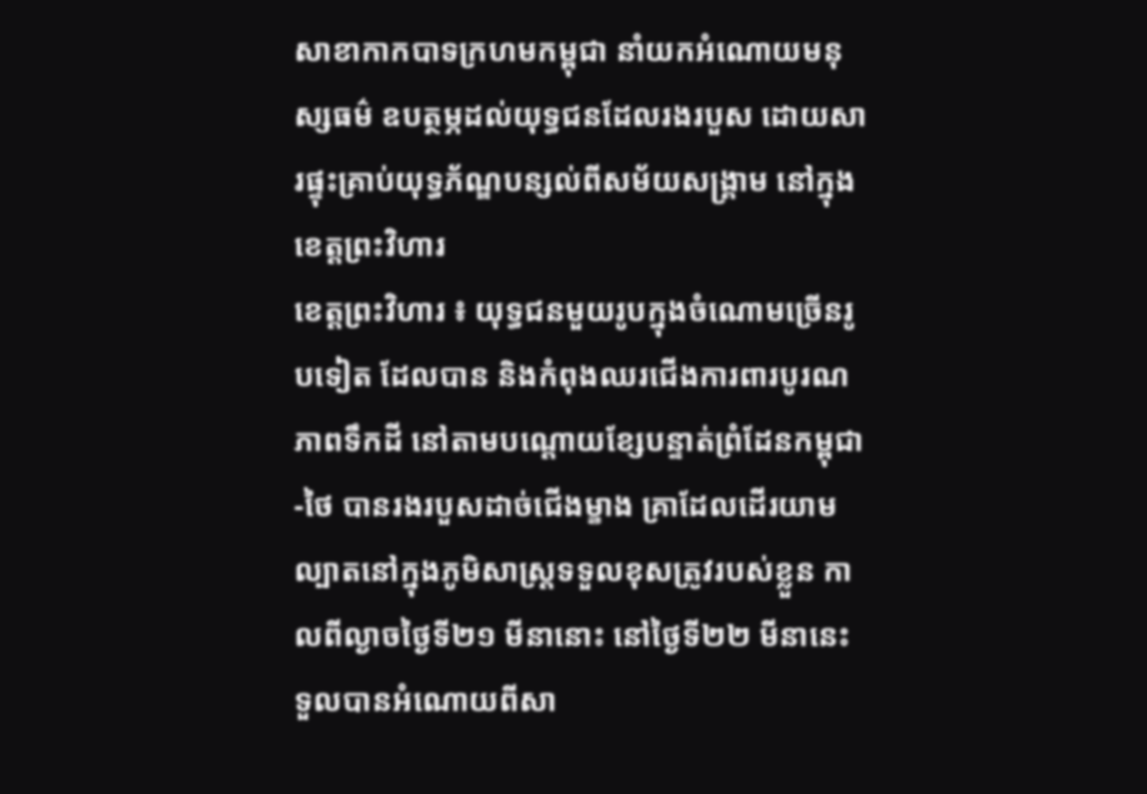សាខាកាកបាទក្រហមកម្ពុជា នាំយកអំណោយមនុស្សធម៌ ឧបត្ថម្ភដល់យុទ្ធជនដែលរងរបួស ដោយសារផ្ទុះគ្រាប់យុទ្ធភ័ណ្ឌបន្សល់ពីសម័យសង្គ្រាម នៅក្នុងខេត្តព្រះវិហារ
ខេត្តព្រះវិហារ ៖ យុទ្ធជនមួយរូបក្នុងចំណោមច្រើនរូបទៀត ដែលបាន និងកំពុងឈរជើងការពារបូរណភាពទឹកដី នៅតាមបណ្តោយខ្សែបន្ទាត់ព្រំដែនកម្ពុជា-ថៃ បានរងរបួសដាច់ជើងម្ខាង គ្រាដែលដើរយាមល្បាតនៅក្នុងភូមិសាស្ត្រទទួលខុសត្រូវរបស់ខ្លួន កាលពីល្ងាចថ្ងៃទី២១ មីនានោះ នៅថ្ងៃទី២២ មីនានេះ ទួលបានអំណោយពីសា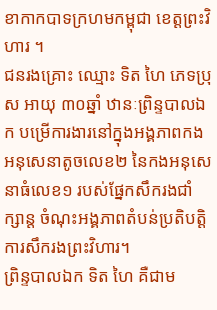ខាកាកបាទក្រហមកម្ពុជា ខេត្តព្រះវិហារ ។
ជនរងគ្រោះ ឈ្មោះ ទិត ហៃ ភេទប្រុស អាយុ ៣០ឆ្នាំ ឋានៈព្រិន្ទបាលឯក បម្រើការងារនៅក្នុងអង្គភាពកងអនុសេនាតូចលេខ២ នៃកងអនុសេនាធំលេខ១ របស់ផ្នែកសឹករងជាំក្សាន្ត ចំណុះអង្គភាពតំបន់ប្រតិបត្តិការសឹករងព្រះវិហារ។
ព្រិន្ទបាលឯក ទិត ហៃ គឺជាម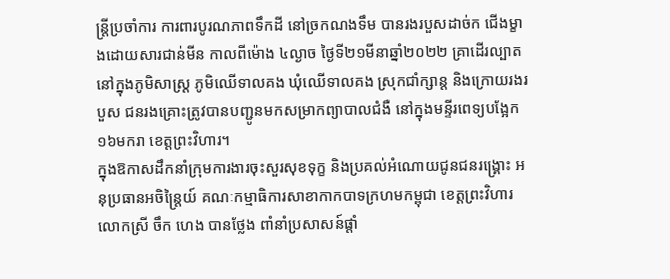ន្ត្រីប្រចាំការ ការពារបូរណភាពទឹកដី នៅច្រកណងទឹម បានរងរបួសដាច់ក ជើងម្ខាងដោយសារជាន់មីន កាលពីម៉ោង ៤ល្ងាច ថ្ងៃទី២១មីនាឆ្នាំ២០២២ គ្រាដើរល្បាតនៅក្នុងភូមិសាស្ត្រ ភូមិឈើទាលគង ឃុំឈើទាលគង ស្រុកជាំក្សាន្ត និងក្រោយរងរបួស ជនរងគ្រោះត្រូវបានបញ្ជូនមកសម្រាកព្យាបាលជំងឺ នៅក្នុងមន្ទីរពេទ្យបង្អែក ១៦មករា ខេត្តព្រះវិហារ។
ក្នុងឱកាសដឹកនាំក្រុមការងារចុះសួរសុខទុក្ខ និងប្រគល់អំណោយជូនជនរង្គ្រោះ អនុប្រធានអចិន្ត្រៃយ៍ គណៈកម្មាធិការសាខាកាកបាទក្រហមកម្ពុជា ខេត្តព្រះវិហារ លោកស្រី ចឹក ហេង បានថ្លែង ពាំនាំប្រសាសន៍ផ្តាំ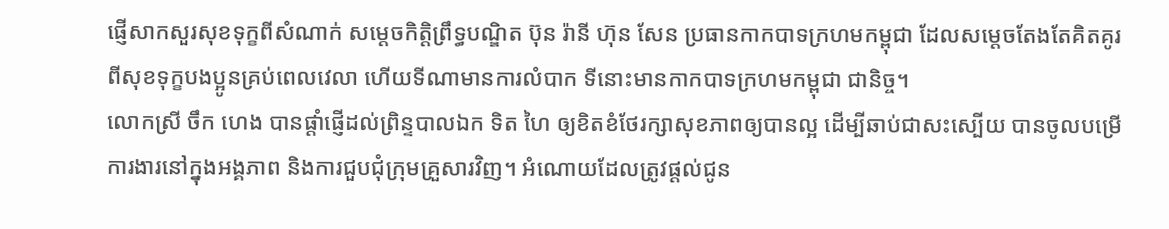ផ្ញើសាកសួរសុខទុក្ខពីសំណាក់ សម្តេចកិត្តិព្រឹទ្ធបណ្ឌិត ប៊ុន រ៉ានី ហ៊ុន សែន ប្រធានកាកបាទក្រហមកម្ពុជា ដែលសម្តេចតែងតែគិតគូរពីសុខទុក្ខបងប្អូនគ្រប់ពេលវេលា ហើយទីណាមានការលំបាក ទីនោះមានកាកបាទក្រហមកម្ពុជា ជានិច្ច។
លោកស្រី ចឹក ហេង បានផ្តាំផ្ញើដល់ព្រិន្ទបាលឯក ទិត ហៃ ឲ្យខិតខំថែរក្សាសុខភាពឲ្យបានល្អ ដើម្បីឆាប់ជាសះស្បើយ បានចូលបម្រើការងារនៅក្នុងអង្គភាព និងការជួបជុំក្រុមគ្រួសារវិញ។ អំណោយដែលត្រូវផ្តល់ជូន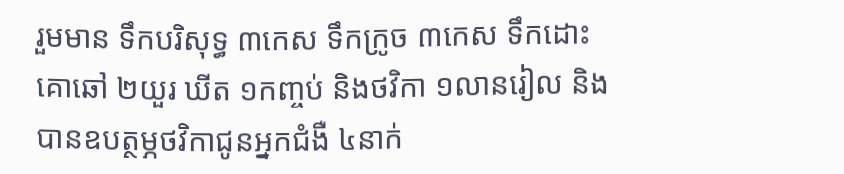រួមមាន ទឹកបរិសុទ្ធ ៣កេស ទឹកក្រូច ៣កេស ទឹកដោះគោឆៅ ២យួរ ឃីត ១កញ្ចប់ និងថវិកា ១លានរៀល និងបានឧបត្ថម្ភថវិកាជូនអ្នកជំងឺ ៤នាក់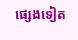ផ្សេងទៀត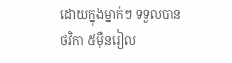ដោយក្នុងម្នាក់ៗ ទទួលបានថវិកា ៥ម៉ឺនរៀល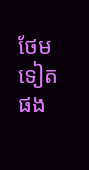ថែមទៀតផង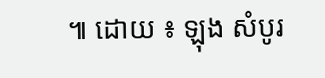៕ ដោយ ៖ ឡុង សំបូរ